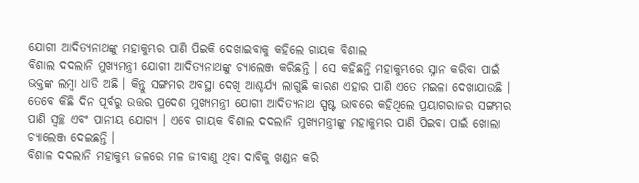ଯୋଗୀ ଆଦିତ୍ୟନାଥଙ୍କୁ ମହାକୁମ୍ଭର ପାଣି ପିଇକି ଦେଖାଇବାକୁ କହିଲେ ଗାୟକ ବିଶାଲ
ବିଶାଲ ଦଦଲାନି ମୁଖ୍ୟମନ୍ତ୍ରୀ ଯୋଗୀ ଆଦିତ୍ୟନାଥଙ୍କୁ ଚ୍ୟାଲେଞ୍ଜ କରିଛନ୍ତି । ସେ କହିଛନ୍ତି ମହାକୁମ୍ଭରେ ସ୍ନାନ କରିବା ପାଇଁ ଭକ୍ତଙ୍କ ଲମ୍ବା ଧାଡି ଅଛି । କିନ୍ତୁ ସଙ୍ଗମର ଅବସ୍ଥା ଦେଖି ଆଶ୍ଚର୍ଯ୍ୟ ଲାଗୁଛି କାରଣ ଏହାର ପାଣି ଏତେ ମଇଳା ଦେଖାଯାଉଛି । ତେବେ କିଛି ଦିନ ପୂର୍ବରୁ ଉତ୍ତର ପ୍ରଦେଶ ମୁଖ୍ୟମନ୍ତ୍ରୀ ଯୋଗୀ ଆଦିତ୍ୟନାଥ ସ୍ପଷ୍ଟ ଭାବରେ କହିଥିଲେ ପ୍ରୟାଗରାଜର ସଙ୍ଗମର ପାଣି ସ୍ୱଚ୍ଛ ଏବଂ ପାନୀୟ ଯୋଗ୍ୟ । ଏବେ ଗାୟକ ବିଶାଲ ଦଦଲାନି ମୁଖ୍ୟମନ୍ତ୍ରୀଙ୍କୁ ମହାକୁମ୍ଭର ପାଣି ପିଇବା ପାଇଁ ଖୋଲା ଚ୍ୟାଲେଞ୍ଜ ଦେଇଛନ୍ତି ।
ବିଶାଳ ଦଦଲାନି ମହାକୁମ୍ଭ ଜଳରେ ମଳ ଜୀବାଣୁ ଥିବା ଦାବିକୁ ଖଣ୍ଡନ କରି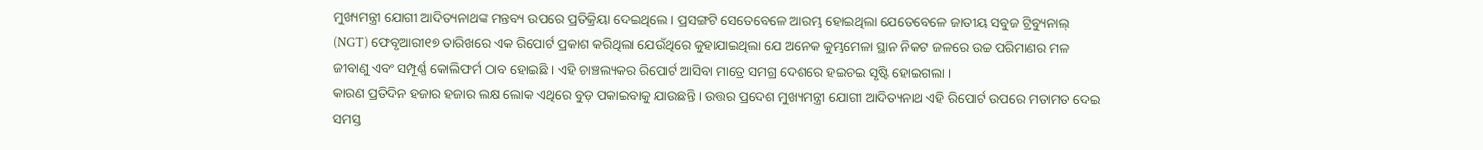ମୁଖ୍ୟମନ୍ତ୍ରୀ ଯୋଗୀ ଆଦିତ୍ୟନାଥଙ୍କ ମନ୍ତବ୍ୟ ଉପରେ ପ୍ରତିକ୍ରିୟା ଦେଇଥିଲେ । ପ୍ରସଙ୍ଗଟି ସେତେବେଳେ ଆରମ୍ଭ ହୋଇଥିଲା ଯେତେବେଳେ ଜାତୀୟ ସବୁଜ ଟ୍ରିବ୍ୟୁନାଲ୍ (NGT) ଫେବୃଆରୀ୧୭ ତାରିଖରେ ଏକ ରିପୋର୍ଟ ପ୍ରକାଶ କରିଥିଲା ଯେଉଁଥିରେ କୁହାଯାଇଥିଲା ଯେ ଅନେକ କୁମ୍ଭମେଳା ସ୍ଥାନ ନିକଟ ଜଳରେ ଉଚ୍ଚ ପରିମାଣର ମଳ ଜୀବାଣୁ ଏବଂ ସମ୍ପୂର୍ଣ୍ଣ କୋଲିଫର୍ମ ଠାବ ହୋଇଛି । ଏହି ଚାଞ୍ଚଲ୍ୟକର ରିପୋର୍ଟ ଆସିବା ମାତ୍ରେ ସମଗ୍ର ଦେଶରେ ହଇଚଇ ସୃଷ୍ଟି ହୋଇଗଲା ।
କାରଣ ପ୍ରତିଦିନ ହଜାର ହଜାର ଲକ୍ଷ ଲୋକ ଏଥିରେ ବୁଡ଼ ପକାଇବାକୁ ଯାଉଛନ୍ତି । ଉତ୍ତର ପ୍ରଦେଶ ମୁଖ୍ୟମନ୍ତ୍ରୀ ଯୋଗୀ ଆଦିତ୍ୟନାଥ ଏହି ରିପୋର୍ଟ ଉପରେ ମତାମତ ଦେଇ ସମସ୍ତ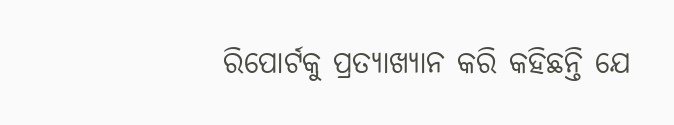ରିପୋର୍ଟକୁ ପ୍ରତ୍ୟାଖ୍ୟାନ କରି କହିଛନ୍ତି ଯେ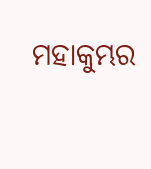ମହାକୁମ୍ଭର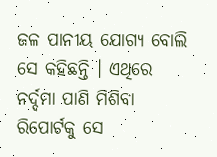ଜଳ ପାନୀୟ ଯୋଗ୍ୟ ବୋଲି ସେ କହିଛନ୍ତି । ଏଥିରେ ନର୍ଦ୍ଦମା ପାଣି ମିଶିବା ରିପୋର୍ଟକୁ ସେ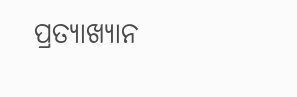ପ୍ରତ୍ୟାଖ୍ୟାନ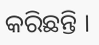କରିଛନ୍ତି ।